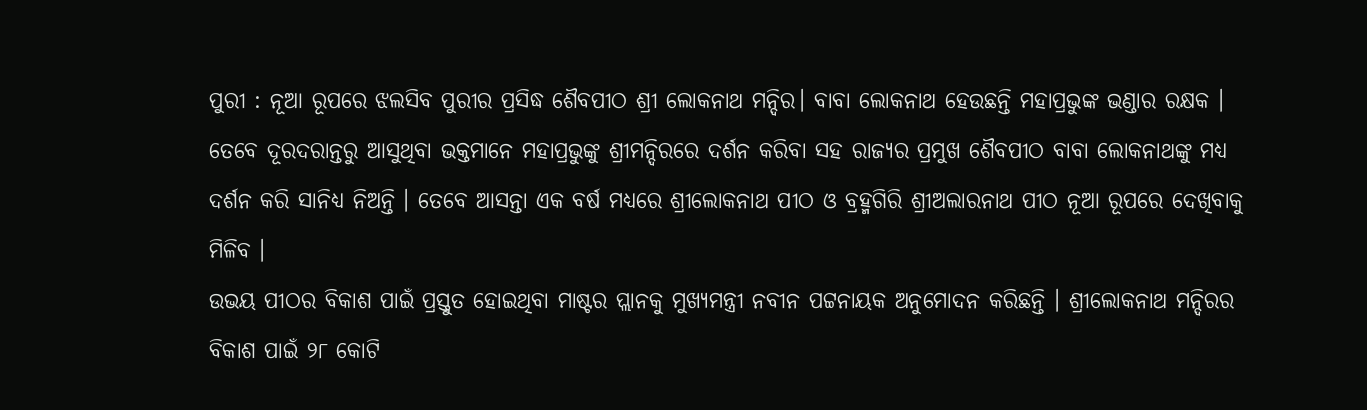ପୁରୀ : ନୂଆ ରୂପରେ ଝଲସିବ ପୁରୀର ପ୍ରସିଦ୍ଧ ଶୈବପୀଠ ଶ୍ରୀ ଲୋକନାଥ ମନ୍ଦିର। ବାବା ଲୋକନାଥ ହେଉଛନ୍ତି ମହାପ୍ରଭୁଙ୍କ ଭଣ୍ଡାର ରକ୍ଷକ । ତେବେ ଦୂରଦରାନ୍ତରୁ ଆସୁଥିବା ଭକ୍ତମାନେ ମହାପ୍ରଭୁଙ୍କୁ ଶ୍ରୀମନ୍ଦିରରେ ଦର୍ଶନ କରିବା ସହ ରାଜ୍ୟର ପ୍ରମୁଖ ଶୈବପୀଠ ବାବା ଲୋକନାଥଙ୍କୁ ମଧ୍ୟ ଦର୍ଶନ କରି ସାନିଧ୍ୟ ନିଅନ୍ତି । ତେବେ ଆସନ୍ତା ଏକ ବର୍ଷ ମଧ୍ୟରେ ଶ୍ରୀଲୋକନାଥ ପୀଠ ଓ ବ୍ରହ୍ମଗିରି ଶ୍ରୀଅଲାରନାଥ ପୀଠ ନୂଆ ରୂପରେ ଦେଖିବାକୁ ମିଳିବ ।
ଉଭୟ ପୀଠର ବିକାଶ ପାଇଁ ପ୍ରସ୍ତୁତ ହୋଇଥିବା ମାଷ୍ଟର ପ୍ଲାନକୁ ମୁଖ୍ୟମନ୍ତ୍ରୀ ନବୀନ ପଟ୍ଟନାୟକ ଅନୁମୋଦନ କରିଛନ୍ତି । ଶ୍ରୀଲୋକନାଥ ମନ୍ଦିରର ବିକାଶ ପାଇଁ ୨୮ କୋଟି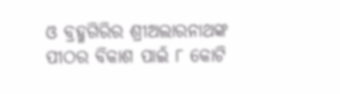ଓ ବ୍ରହ୍ମଗିରିର ଶ୍ରୀଅଲାରନାଥଙ୍କ ପୀଠର ବିକାଶ ପାଇଁ ୮ କୋଟି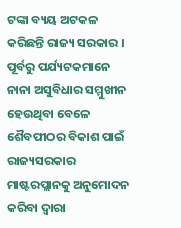ଟଙ୍କା ବ୍ୟୟ ଅଟକଳ କରିଛନ୍ତି ରାଜ୍ୟ ସରକାର । ପୂର୍ବରୁ ପର୍ଯ୍ୟଟକମାନେ ନାନା ଅସୁବିଧାର ସମ୍ମୁଖୀନ ହେଉଥିବା ବେଳେ ଶୈବପୀଠର ବିକାଶ ପାଇଁ ରାଜ୍ୟସରକାର ମାଷ୍ଟରପ୍ଲାନକୁ ଅନୁମୋଦନ କରିବା ଦ୍ବାରା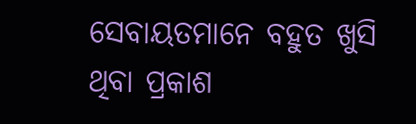ସେବାୟତମାନେ ବହୁତ ଖୁସି ଥିବା ପ୍ରକାଶ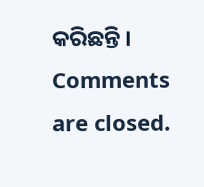କରିଛନ୍ତି ।
Comments are closed.